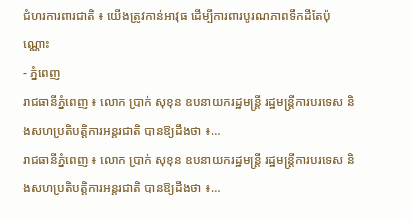ជំហរការពារជាតិ ៖ យើងត្រូវកាន់អាវុធ ដើម្បីការពារបូរណភាពទឹកដីតែប៉ុណ្ណោះ
- ភ្នំពេញ
រាជធានីភ្នំពេញ ៖ លោក ប្រាក់ សុខុន ឧបនាយករដ្ឋមន្ត្រី រដ្ឋមន្ត្រីការបរទេស និងសហប្រតិបត្តិការអន្តរជាតិ បានឱ្យដឹងថា ៖…
រាជធានីភ្នំពេញ ៖ លោក ប្រាក់ សុខុន ឧបនាយករដ្ឋមន្ត្រី រដ្ឋមន្ត្រីការបរទេស និងសហប្រតិបត្តិការអន្តរជាតិ បានឱ្យដឹងថា ៖…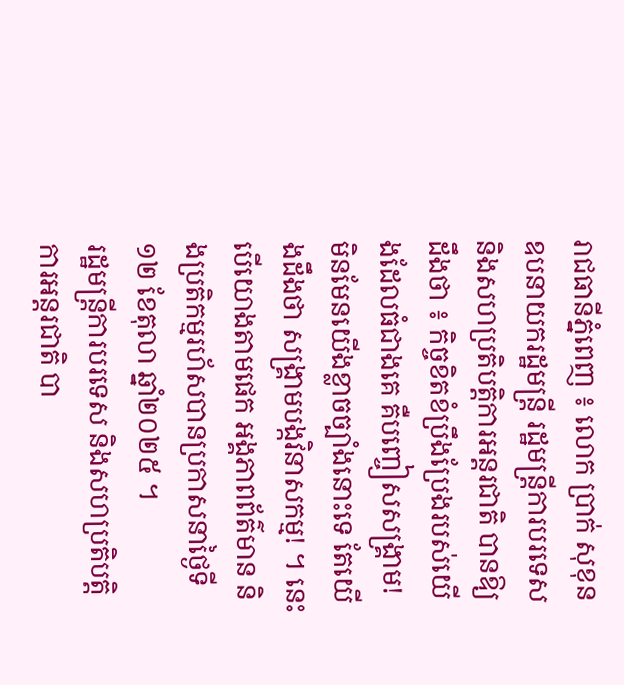រាជធានីភ្នំពេញ ៖ លោក ប្រាក់ សុខុន ឧបនាយករដ្ឋមន្ត្រី រដ្ឋមន្ត្រីការបរទេស និងសហប្រតិបត្តិការអន្តរជាតិ បានឱ្យដឹងថា ៖ កិច្ចខិតខំប្រឹងប្រែងរបស់យើងដែលធំជាងគេ គឺបញ្ចៀសសង្គ្រាម! មិនមែនយើងខ្លាចច្បាំងនោះទេ តែយើងដឹងថា សង្គ្រាមបង្កវិនាសកម្ម! ។ នេះបើយោងតាមផេក អង្គភាពព័ត៌មាន និងប្រតិកម្មរហ័សបានប្រកាសនាថ្ងៃទី១២ ខែតុលា ឆ្នាំ២០២៥ ។
រដ្ឋមន្ត្រីការបរទេស និងសហប្រតិបត្តិការអន្តរជាតិ បា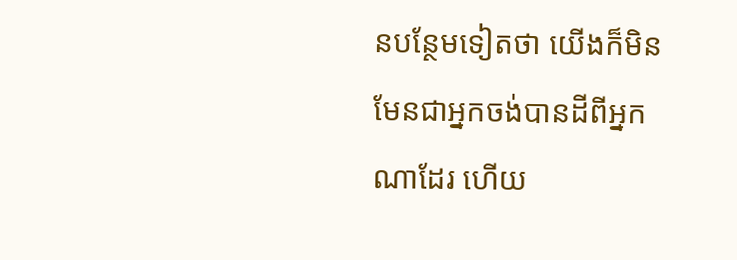នបន្ថែមទៀតថា យើងក៏មិនមែនជាអ្នកចង់បានដីពីអ្នកណាដែរ ហើយ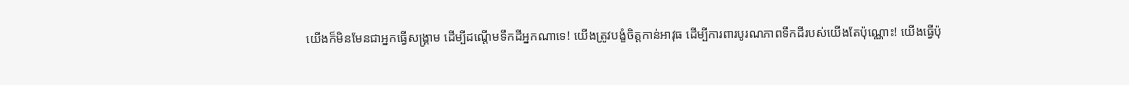យើងក៏មិនមែនជាអ្នកធ្វើសង្គ្រាម ដើម្បីដណ្តើមទឹកដីអ្នកណាទេ! យើងត្រូវបង្ខំចិត្តកាន់អាវុធ ដើម្បីការពារបូរណភាពទឹកដីរបស់យើងតែប៉ុណ្ណោះ! យើងធ្វើប៉ុ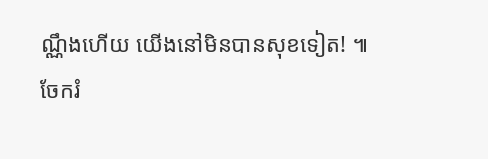ណ្ណឹងហើយ យើងនៅមិនបានសុខទៀត! ៕
ចែករំ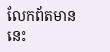លែកព័តមាននេះ